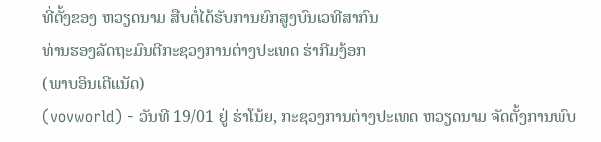ທີ່ຕັ້ງຂອງ ຫວຽດນາມ ສືບຕໍ່ໄດ້ຮັບການຍົກສູງບົນເວທີສາກົນ
ທ່ານຮອງລັດຖະມົນຕີກະຊວງການຕ່າງປະເທດ ຮ່າກີມງ້ອກ
(ພາບອິນເຕີແນັດ)
(vovworld) - ວັນທີ 19/01 ຢູ່ ຮ່າໂນ້ຍ, ກະຊວງການຕ່າງປະເທດ ຫວຽດນາມ ຈັດຕັ້ງການພົບ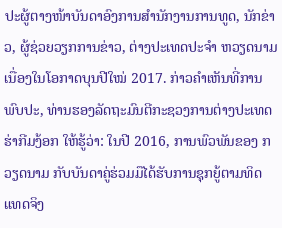ປະຜູ້ຕາງໜ້າບັນດາອົງການສຳນັກງານການທູດ, ນັກຂ່າວ, ຜູ້ຊ່ວຍວຽກການຂ່າວ, ຕ່າງປະເທດປະຈຳ ຫວຽດນາມ ເນື່ອງໃນໂອກາດບຸນປີໃໝ່ 2017. ກ່າວຄຳເຫັນທີ່ການພົບປະ, ທ່ານຮອງລັດຖະມົນຕີກະຊວງການຕ່າງປະເທດ ຮ່າກີມງ້ອກ ໃຫ້ຮູ້ວ່າ: ໃນປີ 2016, ການພົວພັນຂອງ ກວຽດນາມ ກັບບັນດາຄູ່ຮ່ວມມືໄດ້ຮັບການຊຸກຍູ້ຕາມທິດແທດຈິງ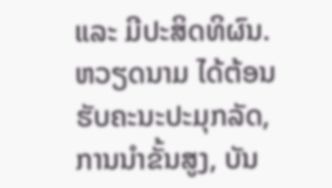ແລະ ມີປະສິດທິຜົນ. ຫວຽດນາມ ໄດ້ຕ້ອນຮັບຄະນະປະມຸກລັດ, ການນຳຂັ້ນສູງ, ບັນ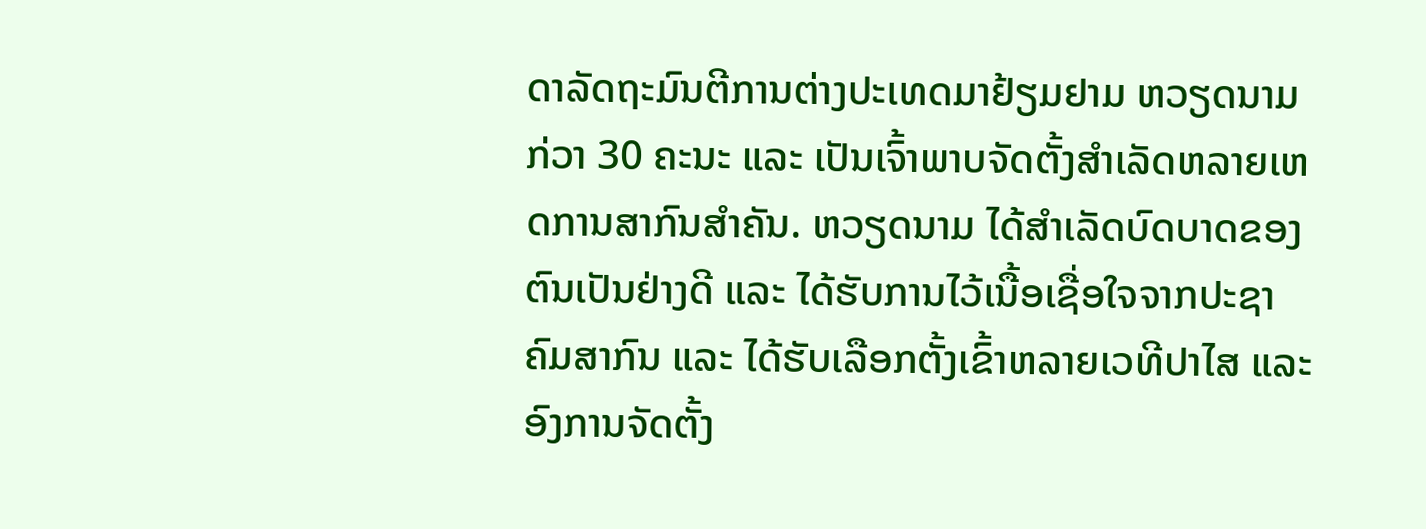ດາລັດຖະມົນຕີການຕ່າງປະເທດມາຢ້ຽມຢາມ ຫວຽດນາມ ກ່ວາ 30 ຄະນະ ແລະ ເປັນເຈົ້າພາບຈັດຕັ້ງສຳເລັດຫລາຍເຫດການສາກົນສຳຄັນ. ຫວຽດນາມ ໄດ້ສຳເລັດບົດບາດຂອງຕົນເປັນຢ່າງດີ ແລະ ໄດ້ຮັບການໄວ້ເນື້ອເຊື່ອໃຈຈາກປະຊາຄົມສາກົນ ແລະ ໄດ້ຮັບເລືອກຕັ້ງເຂົ້າຫລາຍເວທີປາໄສ ແລະ ອົງການຈັດຕັ້ງ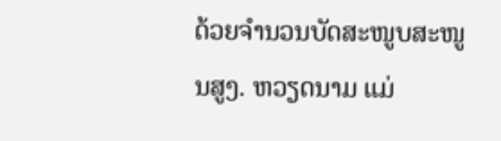ດ້ວຍຈຳນວນບັດສະໜູບສະໜູນສູງ. ຫວຽດນາມ ແມ່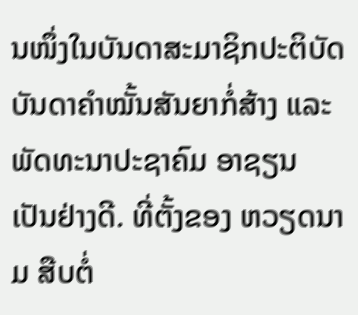ນໜຶ່ງໃນບັນດາສະມາຊິກປະຕິບັດບັນດາຄຳໝັ້ນສັນຍາກໍ່ສ້າງ ແລະ ພັດທະນາປະຊາຄົມ ອາຊຽນ ເປັນຢ່າງດີ. ທີ່ຕັ້ງຂອງ ຫວຽດນາມ ສືບຕໍ່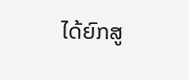ໄດ້ຍົກສູ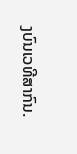ງບົນເວທີສາກົນ.